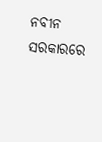ନବୀନ ସରକାରରେ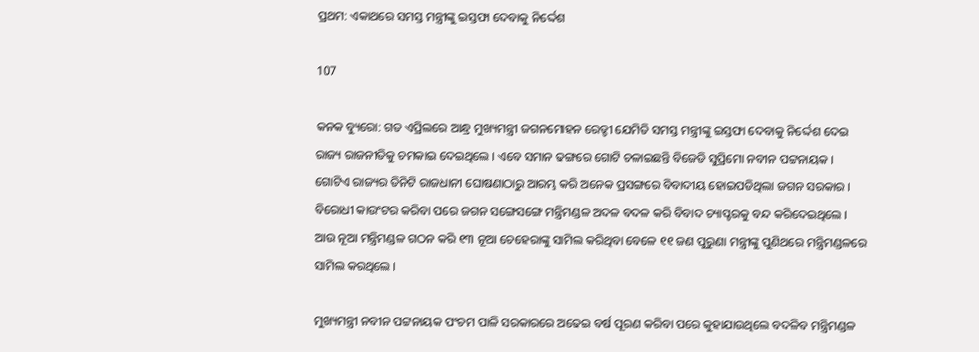ପ୍ରଥମ: ଏକାଥରେ ସମସ୍ତ ମନ୍ତ୍ରୀଙ୍କୁ ଇସ୍ତଫା ଦେବାକୁ ନିର୍ଦ୍ଦେଶ

107

କନକ ବ୍ୟୁରୋ: ଗତ ଏପ୍ରିଲରେ ଆନ୍ଧ୍ର ମୁଖ୍ୟମନ୍ତ୍ରୀ ଜଗନମୋହନ ରେଡ୍ଡୀ ଯେମିତି ସମସ୍ତ ମନ୍ତ୍ରୀଙ୍କୁ ଇସ୍ତଫା ଦେବାକୁ ନିର୍ଦ୍ଦେଶ ଦେଇ ରାଜ୍ୟ ରାଜନୀତିକୁ ଚମକାଇ ଦେଇଥିଲେ । ଏବେ ସମାନ ଢଙ୍ଗରେ ଗୋଟି ଚଳାଇଛନ୍ତି ବିଜେଡି ସୁପ୍ରିମୋ ନବୀନ ପଟ୍ଟନାୟକ । ଗୋଟିଏ ରାଜ୍ୟର ତିନିଟି ରାଜଧାନୀ ଘୋଷଣାଠାରୁ ଆରମ୍ଭ କରି ଅନେକ ପ୍ରସଙ୍ଗରେ ବିବାଦୀୟ ହୋଇପଡିଥିଲା ଜଗନ ସରକାର । ବିରୋଧୀ କାଉଂଟର କରିବା ପରେ ଜଗନ ସଙ୍ଗେସଙ୍ଗେ ମନ୍ତ୍ରିମଣ୍ଡଳ ଅଦଳ ବଦଳ କରି ବିବାଦ ଚ୍ୟାପ୍ଟରକୁ ବନ୍ଦ କରିଦେଇଥିଲେ । ଆଉ ନୂଆ ମନ୍ତ୍ରିମଣ୍ଡଳ ଗଠନ କରି ୧୩ ନୂଆ ଚେହେରାଙ୍କୁ ସାମିଲ କରିଥିବା ବେଳେ ୧୧ ଜଣ ପୁରୁଣା ମନ୍ତ୍ରୀଙ୍କୁ ପୁଣିଥରେ ମନ୍ତ୍ରିମଣ୍ଡଳରେ ସାମିଲ କରଥିଲେ ।

ମୁଖ୍ୟମନ୍ତ୍ରୀ ନବୀନ ପଟ୍ଟନାୟକ ପଂଚମ ପାଳି ସରକାରରେ ଅଢେଇ ବର୍ଷ ପୂରଣ କରିବା ପରେ କୁହାଯାଉଥିଲେ ବଦଳିବ ମନ୍ତ୍ରିମଣ୍ଡଳ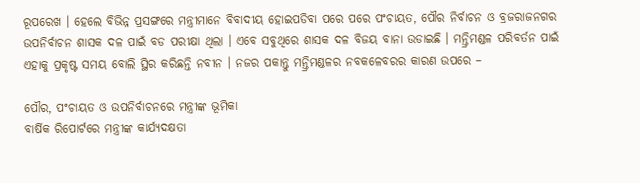ରୂପରେଖ । ହେଲେ ବିଭିନ୍ନ ପ୍ରସଙ୍ଗରେ ମନ୍ତ୍ରୀମାନେ ବିବାଦୀୟ ହୋଇପଡିବା ପରେ ପରେ ପଂଚାୟତ, ପୌର ନିର୍ବାଚନ ଓ ବ୍ରଜରାଜନଗର ଉପନିର୍ବାଚନ ଶାସକ ଦଳ ପାଇଁ ବଡ ପରୀକ୍ଷା ଥିଲା । ଏବେ ସବୁଥିରେ ଶାସକ ଦଳ ବିଜୟ ବାନା ଉଡାଇଛି । ମନ୍ତ୍ରିମଣ୍ଡଳ ପରିବର୍ତନ ପାଇଁ ଏହାକୁ ପ୍ରକୃଷ୍ଟ ସମୟ ବୋଲି ସ୍ଥିର କରିଛନ୍ତି ନବୀନ । ନଜର ପକାନ୍ତୁ ମନ୍ତ୍ରିମଣ୍ଡଳର ନବକଳେବରର କାରଣ ଉପରେ –

ପୌର, ପଂଚାୟତ ଓ ଉପନିର୍ବାଚନରେ ମନ୍ତ୍ରୀଙ୍କ ଭୂମିକା
ବାର୍ଷିକ ରିପୋର୍ଟରେ ମନ୍ତ୍ରୀଙ୍କ କାର୍ଯ୍ୟଦକ୍ଷତା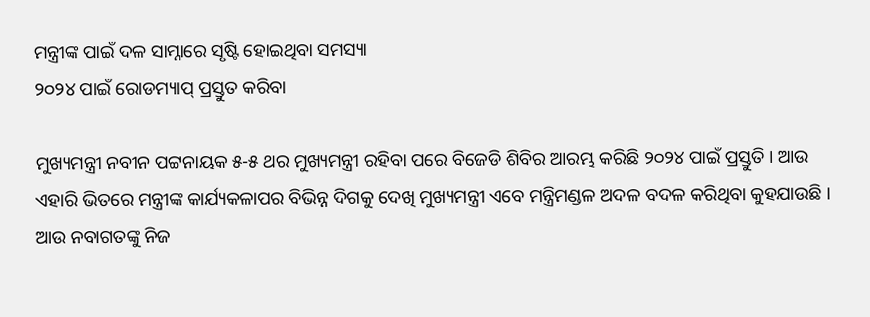ମନ୍ତ୍ରୀଙ୍କ ପାଇଁ ଦଳ ସାମ୍ନାରେ ସୃଷ୍ଟି ହୋଇଥିବା ସମସ୍ୟା
୨୦୨୪ ପାଇଁ ରୋଡମ୍ୟାପ୍ ପ୍ରସ୍ତୁତ କରିବା

ମୁଖ୍ୟମନ୍ତ୍ରୀ ନବୀନ ପଟ୍ଟନାୟକ ୫-୫ ଥର ମୁଖ୍ୟମନ୍ତ୍ରୀ ରହିବା ପରେ ବିଜେଡି ଶିବିର ଆରମ୍ଭ କରିଛି ୨୦୨୪ ପାଇଁ ପ୍ରସ୍ତୁତି । ଆଉ ଏହାରି ଭିତରେ ମନ୍ତ୍ରୀଙ୍କ କାର୍ଯ୍ୟକଳାପର ବିଭିନ୍ନ ଦିଗକୁ ଦେଖି ମୁଖ୍ୟମନ୍ତ୍ରୀ ଏବେ ମନ୍ତ୍ରିମଣ୍ଡଳ ଅଦଳ ବଦଳ କରିଥିବା କୁହଯାଉଛି । ଆଉ ନବାଗତଙ୍କୁ ନିଜ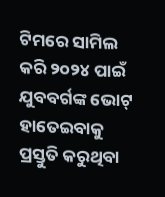ଟିମରେ ସାମିଲ କରି ୨୦୨୪ ପାଇଁ ଯୁବବର୍ଗଙ୍କ ଭୋଟ୍ ହାତେଇବାକୁ ପ୍ରସ୍ତୁତି କରୁଥିବା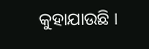କୁହାଯାଉଛି ।